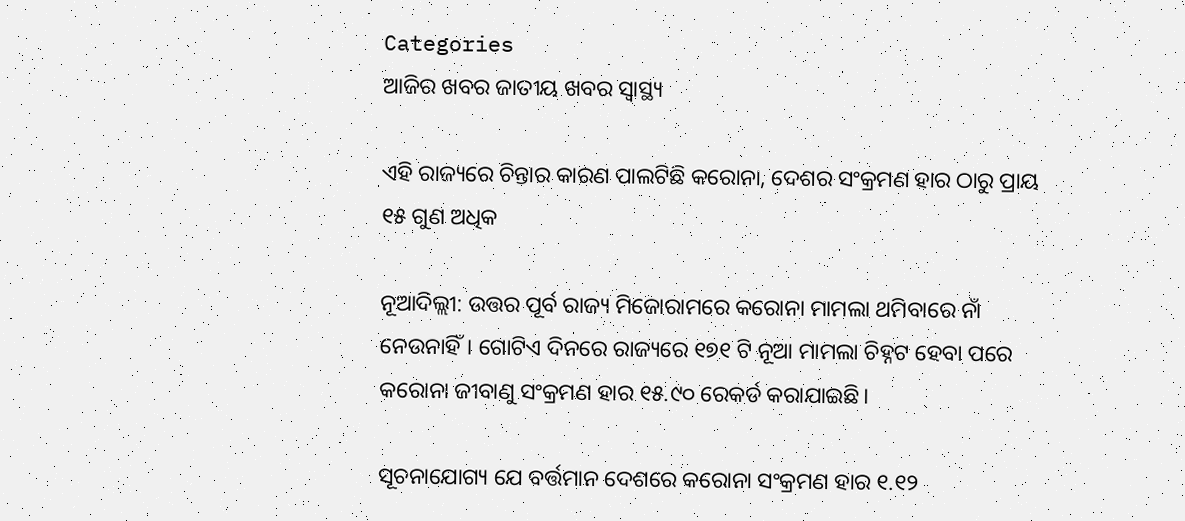Categories
ଆଜିର ଖବର ଜାତୀୟ ଖବର ସ୍ବାସ୍ଥ୍ୟ

ଏହି ରାଜ୍ୟରେ ଚିନ୍ତାର କାରଣ ପାଲଟିଛି କରୋନା, ଦେଶର ସଂକ୍ରମଣ ହାର ଠାରୁ ପ୍ରାୟ ୧୫ ଗୁଣ ଅଧିକ

ନୂଆଦିଲ୍ଲୀ: ଉତ୍ତର ପୂର୍ବ ରାଜ୍ୟ ମିଜୋରାମରେ କରୋନା ମାମଲା ଥମିବାରେ ନାଁ ନେଉନାହିଁ। ଗୋଟିଏ ଦିନରେ ରାଜ୍ୟରେ ୧୭୧ ଟି ନୂଆ ମାମଲା ଚିହ୍ନଟ ହେବା ପରେ କରୋନା ଜୀବାଣୁ ସଂକ୍ରମଣ ହାର ୧୫.୯୦ ରେକର୍ଡ କରାଯାଇଛି।

ସୂଚନାଯୋଗ୍ୟ ଯେ ବର୍ତ୍ତମାନ ଦେଶରେ କରୋନା ସଂକ୍ରମଣ ହାର ୧.୧୨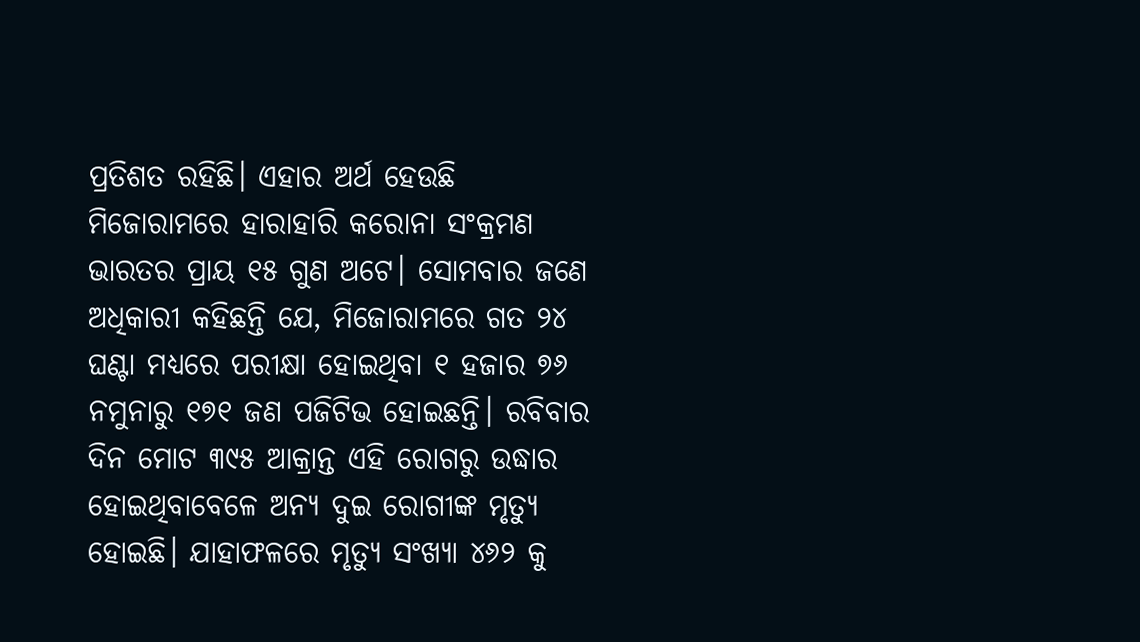ପ୍ରତିଶତ ରହିଛି। ଏହାର ଅର୍ଥ ହେଉଛି ମିଜୋରାମରେ ହାରାହାରି କରୋନା ସଂକ୍ରମଣ ଭାରତର ପ୍ରାୟ ୧୫ ଗୁଣ ଅଟେ। ସୋମବାର ଜଣେ ଅଧିକାରୀ କହିଛନ୍ତି ଯେ, ମିଜୋରାମରେ ଗତ ୨୪ ଘଣ୍ଟା ମଧ୍ୟରେ ପରୀକ୍ଷା ହୋଇଥିବା ୧ ହଜାର ୭୬ ନମୁନାରୁ ୧୭୧ ଜଣ ପଜିଟିଭ ହୋଇଛନ୍ତି। ରବିବାର ଦିନ ମୋଟ ୩୯୫ ଆକ୍ରାନ୍ତ ଏହି ରୋଗରୁ ଉଦ୍ଧାର ହୋଇଥିବାବେଳେ ଅନ୍ୟ ଦୁଇ ରୋଗୀଙ୍କ ମୃତ୍ୟୁ ହୋଇଛି। ଯାହାଫଳରେ ମୃତ୍ୟୁ ସଂଖ୍ୟା ୪୬୨ କୁ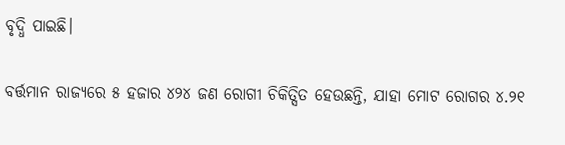ବୃଦ୍ଧି ପାଇଛି।

ବର୍ତ୍ତମାନ ରାଜ୍ୟରେ ୫ ହଜାର ୪୨୪ ଜଣ ରୋଗୀ ଚିକିତ୍ସିତ ହେଉଛନ୍ତି, ଯାହା ମୋଟ ରୋଗର ୪.୨୧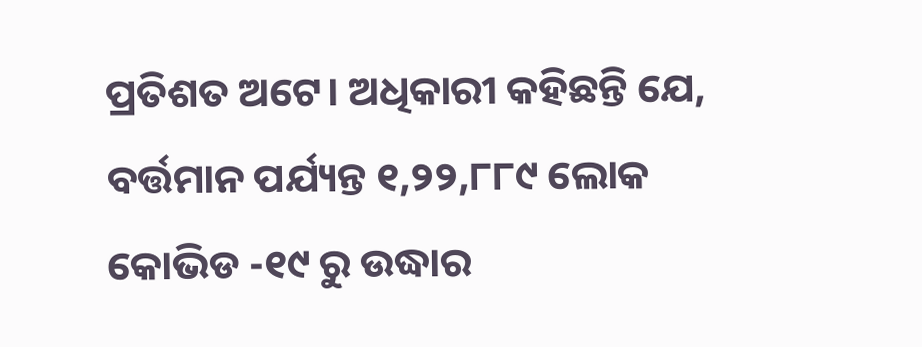ପ୍ରତିଶତ ଅଟେ। ଅଧିକାରୀ କହିଛନ୍ତି ଯେ, ବର୍ତ୍ତମାନ ପର୍ଯ୍ୟନ୍ତ ୧,୨୨,୮୮୯ ଲୋକ କୋଭିଡ -୧୯ ରୁ ଉଦ୍ଧାର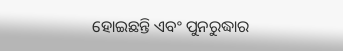ହୋଇଛନ୍ତି ଏବଂ ପୁନରୁଦ୍ଧାର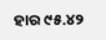ହାର ୯୫.୪୨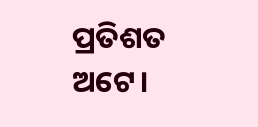ପ୍ରତିଶତ ଅଟେ।